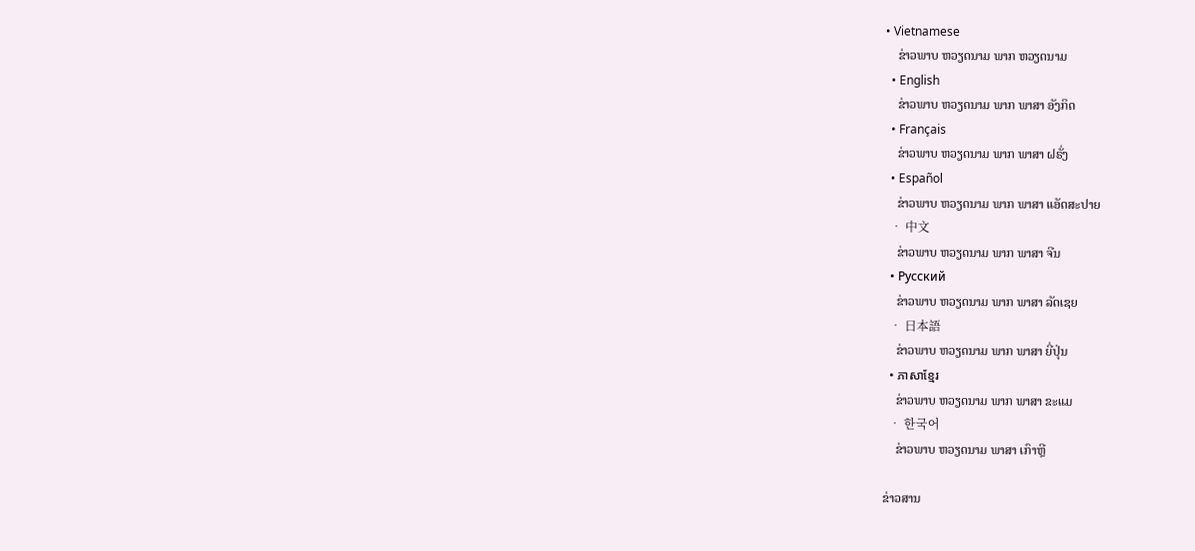• Vietnamese
    ຂ່າວພາບ ຫວຽດນາມ ພາກ ຫວຽດນາມ
  • English
    ຂ່າວພາບ ຫວຽດນາມ ພາກ ພາສາ ອັງກິດ
  • Français
    ຂ່າວພາບ ຫວຽດນາມ ພາກ ພາສາ ຝຣັ່ງ
  • Español
    ຂ່າວພາບ ຫວຽດນາມ ພາກ ພາສາ ແອັດສະປາຍ
  • 中文
    ຂ່າວພາບ ຫວຽດນາມ ພາກ ພາສາ ຈີນ
  • Русский
    ຂ່າວພາບ ຫວຽດນາມ ພາກ ພາສາ ລັດເຊຍ
  • 日本語
    ຂ່າວພາບ ຫວຽດນາມ ພາກ ພາສາ ຍີ່ປຸ່ນ
  • ភាសាខ្មែរ
    ຂ່າວພາບ ຫວຽດນາມ ພາກ ພາສາ ຂະແມ
  • 한국어
    ຂ່າວພາບ ຫວຽດນາມ ພາສາ ເກົາຫຼີ

ຂ່າວສານ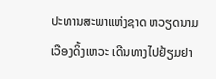ປະທານສະພາແຫ່ງຊາດ ຫວຽດນາມ ເວືອງດິ້ງເຫວະ ເດີນທາງໄປຢ້ຽມຢາ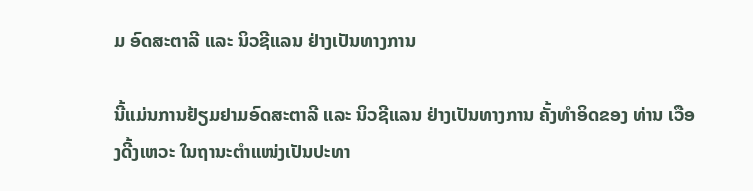ມ ອົດສະຕາລີ ແລະ ນິວຊີແລນ ຢ່າງເປັນທາງການ

ນີ້ແມ່ນການຢ້ຽມຢາມອົດສະຕາລີ ແລະ ນິວຊີແລນ ຢ່າງເປັນທາງການ ຄັ້ງທຳອິດຂອງ ທ່ານ ເວືອງດີ້ງເຫວະ ໃນຖານະຕຳແໜ່ງເປັນປະທາ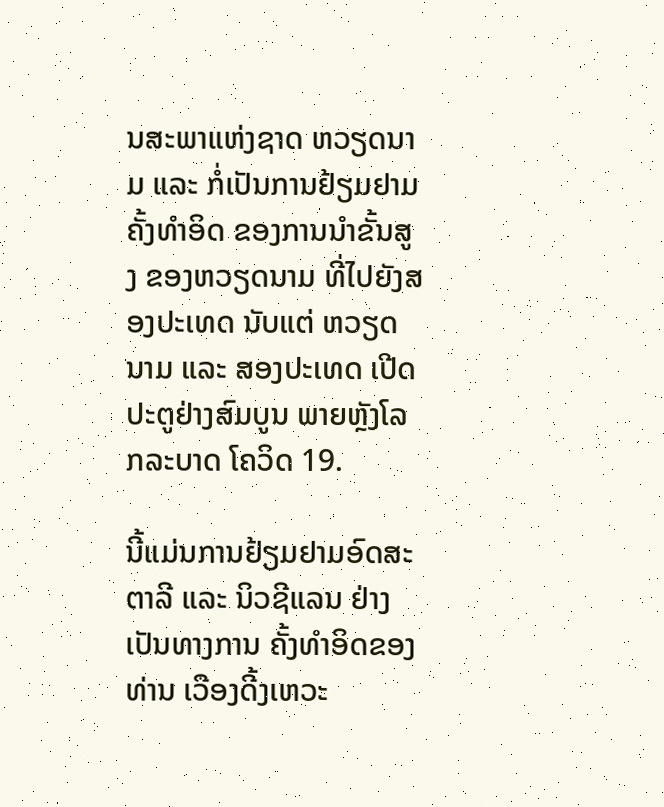ນສະພາແຫ່ງຊາດ ຫວຽດນາມ ແລະ ກໍ່ເປັນການຢ້ຽມຢາມຄັ້ງທຳອິດ ຂອງການນຳຂັ້ນສູງ ຂອງຫວຽດນາມ ທີ່ໄປຍັງສອງປະເທດ ນັບແຕ່ ຫວຽດນາມ ແລະ ສອງປະເທດ ເປີດປະຕູຢ່າງສົມບູນ ພາຍຫຼັງໂລກລະບາດ ໂຄວິດ 19.

ນີ້ແມ່ນການຢ້ຽມຢາມອົດສະຕາລີ ແລະ ນິວຊີແລນ ຢ່າງເປັນທາງການ ຄັ້ງທຳອິດຂອງ ທ່ານ ເວືອງດີ້ງເຫວະ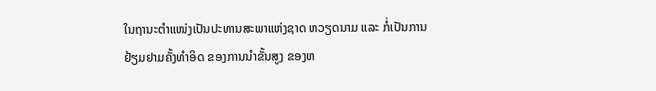ໃນຖານະຕຳແໜ່ງເປັນປະທານສະພາແຫ່ງຊາດ ຫວຽດນາມ ແລະ ກໍ່ເປັນການຢ້ຽມຢາມຄັ້ງທຳອິດ ຂອງການນຳຂັ້ນສູງ ຂອງຫ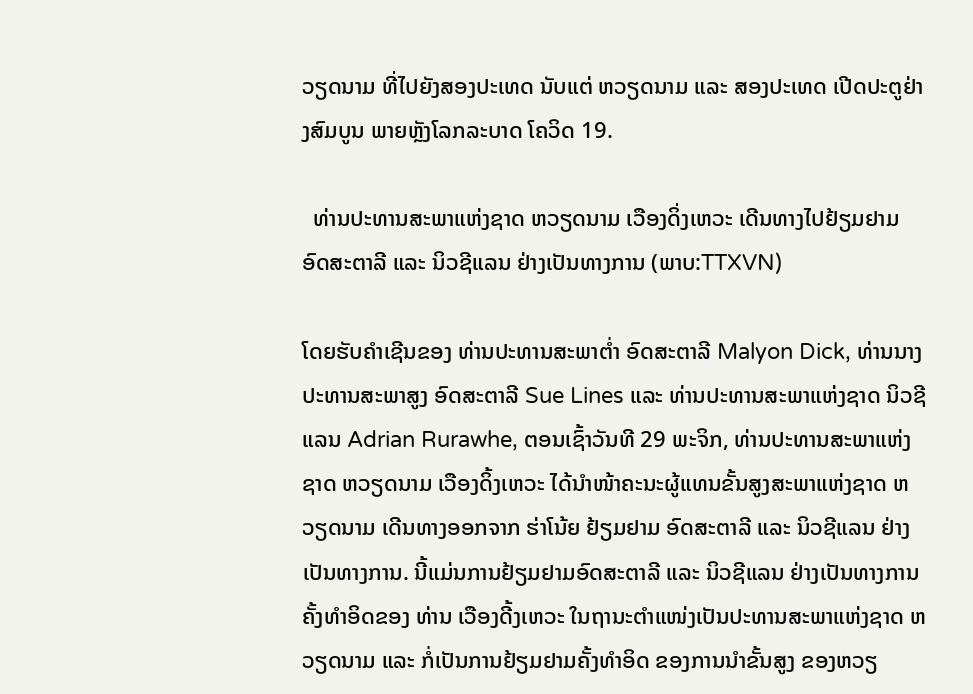ວຽດນາມ ທີ່ໄປຍັງສອງປະເທດ ນັບແຕ່ ຫວຽດນາມ ແລະ ສອງປະເທດ ເປີດປະຕູຢ່າງສົມບູນ ພາຍຫຼັງໂລກລະບາດ ໂຄວິດ 19.

  ທ່ານປະທານສະພາແຫ່ງຊາດ ຫວຽດນາມ ເວືອງດິ່ງເຫວະ ເດີນທາງໄປຢ້ຽມຢາມ ອົດສະຕາລີ ແລະ ນິວຊີແລນ ຢ່າງເປັນທາງການ (ພາບ:TTXVN)

ໂດຍຮັບຄຳເຊີນຂອງ ທ່ານປະທານສະພາຕ່ຳ ອົດສະຕາລີ Malyon Dick, ທ່ານນາງປະທານສະພາສູງ ອົດສະຕາລີ Sue Lines ແລະ ທ່ານປະທານສະພາແຫ່ງຊາດ ນິວຊີແລນ Adrian Rurawhe, ຕອນເຊົ້າວັນທີ 29 ພະຈິກ, ທ່ານປະທານສະພາແຫ່ງຊາດ ຫວຽດນາມ ເວືອງດິ້ງເຫວະ ໄດ້ນຳໜ້າຄະນະຜູ້ແທນຂັ້ນສູງສະພາແຫ່ງຊາດ ຫວຽດນາມ ເດີນທາງອອກຈາກ ຮ່າໂນ້ຍ ຢ້ຽມຢາມ ອົດສະຕາລີ ແລະ ນິວຊີແລນ ຢ່າງເປັນທາງການ. ນີ້ແມ່ນການຢ້ຽມຢາມອົດສະຕາລີ ແລະ ນິວຊີແລນ ຢ່າງເປັນທາງການ ຄັ້ງທຳອິດຂອງ ທ່ານ ເວືອງດີ້ງເຫວະ ໃນຖານະຕຳແໜ່ງເປັນປະທານສະພາແຫ່ງຊາດ ຫວຽດນາມ ແລະ ກໍ່ເປັນການຢ້ຽມຢາມຄັ້ງທຳອິດ ຂອງການນຳຂັ້ນສູງ ຂອງຫວຽ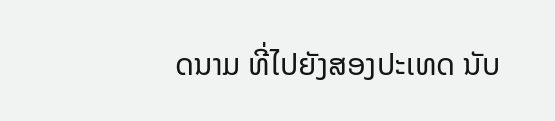ດນາມ ທີ່ໄປຍັງສອງປະເທດ ນັບ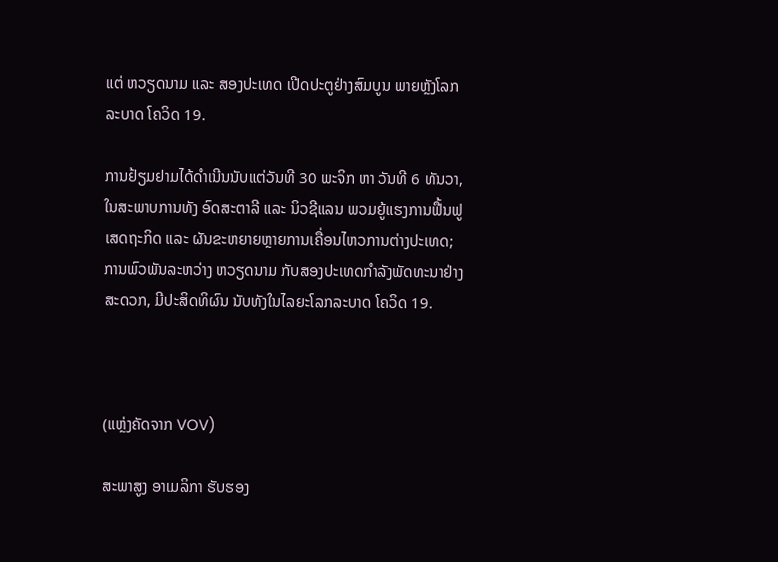ແຕ່ ຫວຽດນາມ ແລະ ສອງປະເທດ ເປີດປະຕູຢ່າງສົມບູນ ພາຍຫຼັງໂລກລະບາດ ໂຄວິດ 19.

ການຢ້ຽມຢາມໄດ້ດຳເນີນນັບແຕ່ວັນທີ 30 ພະຈິກ ຫາ ວັນທີ 6 ທັນວາ, ໃນສະພາບການທັງ ອົດສະຕາລີ ແລະ ນິວຊີແລນ ພວມຍູ້ແຮງການຟື້ນຟູເສດຖະກິດ ແລະ ຜັນຂະຫຍາຍຫຼາຍການເຄື່ອນໄຫວການຕ່າງປະເທດ; ການພົວພັນລະຫວ່າງ ຫວຽດນາມ ກັບສອງປະເທດກຳລັງພັດທະນາຢ່າງສະດວກ, ມີປະສິດທິຜົນ ນັບທັງໃນໄລຍະໂລກລະບາດ ໂຄວິດ 19.



(ແຫຼ່ງຄັດຈາກ VOV)

ສະພາສູງ ອາເມລິກາ ຮັບຮອງ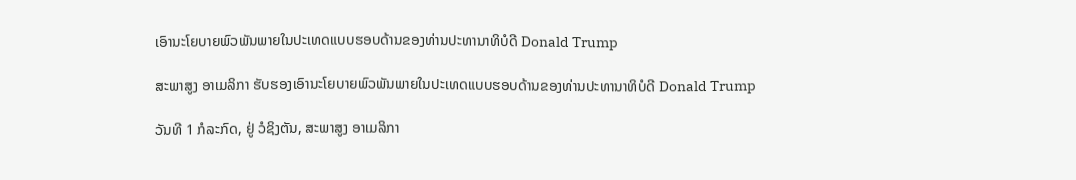ເອົານະໂຍບາຍພົວພັນພາຍໃນປະເທດແບບຮອບດ້ານຂອງທ່ານປະທານາທິບໍດີ Donald Trump

ສະພາສູງ ອາເມລິກາ ຮັບຮອງເອົານະໂຍບາຍພົວພັນພາຍໃນປະເທດແບບຮອບດ້ານຂອງທ່ານປະທານາທິບໍດີ Donald Trump

ວັນທີ 1 ກໍລະກົດ, ຢູ່ ວໍຊິງຕັນ, ສະພາສູງ ອາເມລິກາ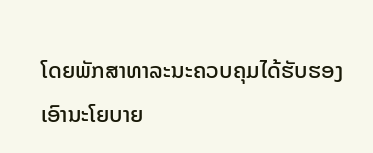ໂດຍພັກສາທາລະນະຄວບຄຸມໄດ້ຮັບຮອງເອົານະໂຍບາຍ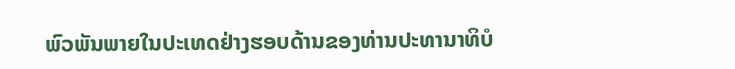ພົວພັນພາຍໃນປະເທດຢ່າງຮອບດ້ານຂອງທ່ານປະທານາທິບໍ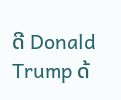ດີ Donald Trump ດ້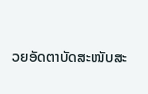ວຍອັດຕາບັດສະໜັບສະ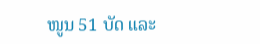ໜູນ 51 ບັດ ແລະ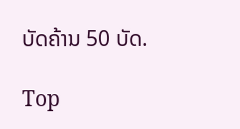ບັດຄ້ານ 50 ບັດ.

Top